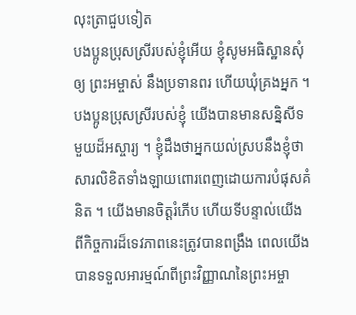លុះត្រាជួបទៀត
បងប្អូនប្រុសស្រីរបស់ខ្ញុំអើយ ខ្ញុំសូមអធិស្ឋានសុំឲ្យ ព្រះអម្ចាស់ នឹងប្រទានពរ ហើយឃុំគ្រងអ្នក ។
បងប្អូនប្រុសស្រីរបស់ខ្ញុំ យើងបានមានសន្និសីទមួយដ៏អស្ចារ្យ ។ ខ្ញុំដឹងថាអ្នកយល់ស្របនឹងខ្ញុំថាសារលិខិតទាំងឡាយពោរពេញដោយការបំផុសគំនិត ។ យើងមានចិត្តរំភើប ហើយទីបន្ទាល់យើងពីកិច្ចការដ៏ទេវភាពនេះត្រូវបានពង្រឹង ពេលយើងបានទទួលអារម្មណ៍ពីព្រះវិញ្ញាណនៃព្រះអម្ចា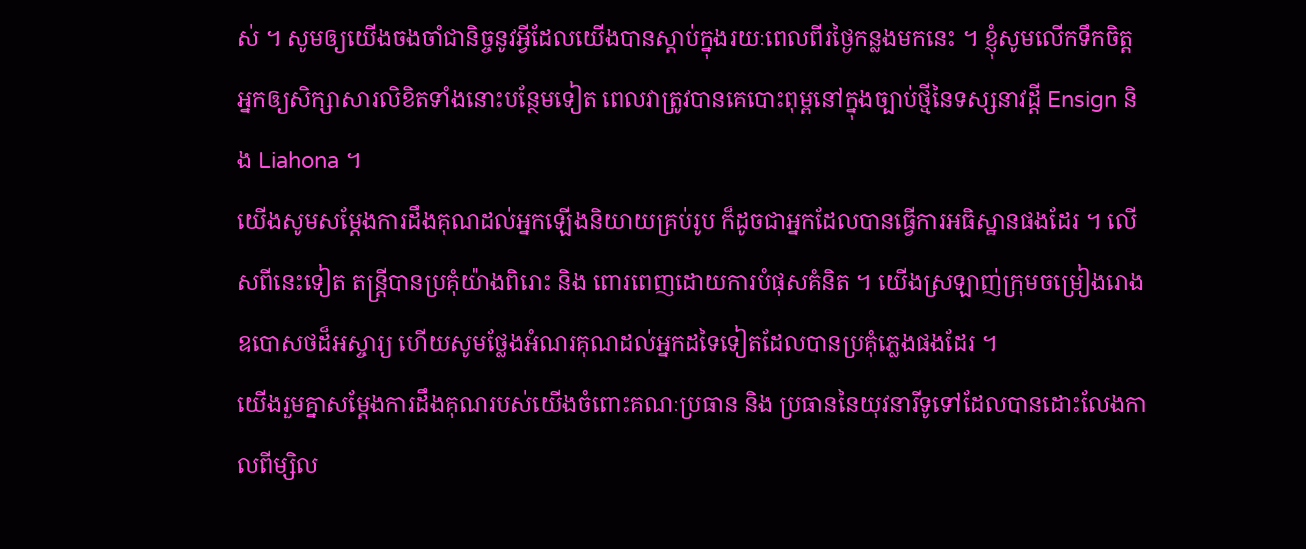ស់ ។ សូមឲ្យយើងចងចាំជានិច្ចនូវអ្វីដែលយើងបានស្ដាប់ក្នុងរយៈពេលពីរថ្ងៃកន្លងមកនេះ ។ ខ្ញុំសូមលើកទឹកចិត្តអ្នកឲ្យសិក្សាសារលិខិតទាំងនោះបន្ថែមទៀត ពេលវាត្រូវបានគេបោះពុម្ពនៅក្នុងច្បាប់ថ្មីនៃទស្សនាវដ្ដី Ensign និង Liahona ។
យើងសូមសម្ដែងការដឹងគុណដល់អ្នកឡើងនិយាយគ្រប់រូប ក៏ដូចជាអ្នកដែលបានធ្វើការអធិស្ឋានផងដែរ ។ លើសពីនេះទៀត តន្ត្រីបានប្រគុំយ៉ាងពិរោះ និង ពោរពេញដោយការបំផុសគំនិត ។ យើងស្រឡាញ់ក្រុមចម្រៀងរោងឧបោសថដ៏អស្ចារ្យ ហើយសូមថ្លែងអំណរគុណដល់អ្នកដទៃទៀតដែលបានប្រគុំភ្លេងផងដែរ ។
យើងរួមគ្នាសម្ដែងការដឹងគុណរបស់យើងចំពោះគណៈប្រធាន និង ប្រធាននៃយុវនារីទូទៅដែលបានដោះលែងកាលពីម្សិល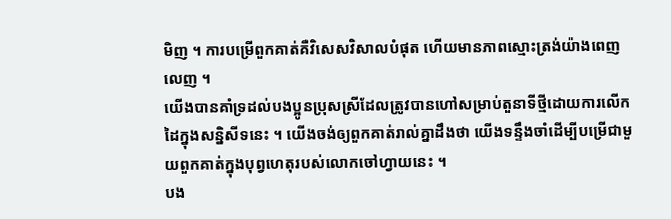មិញ ។ ការបម្រើពួកគាត់គឺវិសេសវិសាលបំផុត ហើយមានភាពស្មោះត្រង់យ៉ាងពេញលេញ ។
យើងបានគាំទ្រដល់បងប្អូនប្រុសស្រីដែលត្រូវបានហៅសម្រាប់តួនាទីថ្មីដោយការលើកដៃក្នុងសន្និសីទនេះ ។ យើងចង់ឲ្យពួកគាត់រាល់គ្នាដឹងថា យើងទន្ទឹងចាំដើម្បីបម្រើជាមួយពួកគាត់ក្នុងបុព្វហេតុរបស់លោកចៅហ្វាយនេះ ។
បង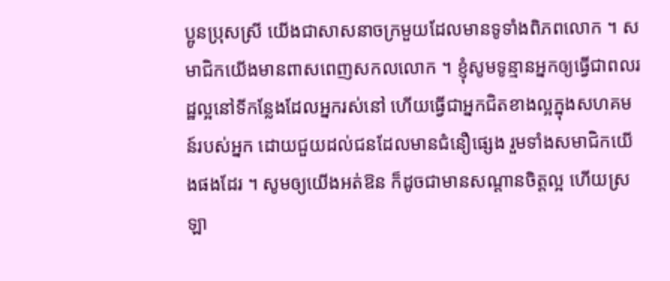ប្អូនប្រុសស្រី យើងជាសាសនាចក្រមួយដែលមានទូទាំងពិភពលោក ។ សមាជិកយើងមានពាសពេញសកលលោក ។ ខ្ញុំសូមទូន្មានអ្នកឲ្យធ្វើជាពលរដ្ឋល្អនៅទីកន្លែងដែលអ្នករស់នៅ ហើយធ្វើជាអ្នកជិតខាងល្អក្នុងសហគមន៍របស់អ្នក ដោយជួយដល់ជនដែលមានជំនឿផ្សេង រួមទាំងសមាជិកយើងផងដែរ ។ សូមឲ្យយើងអត់ឱន ក៏ដូចជាមានសណ្ដានចិត្តល្អ ហើយស្រឡា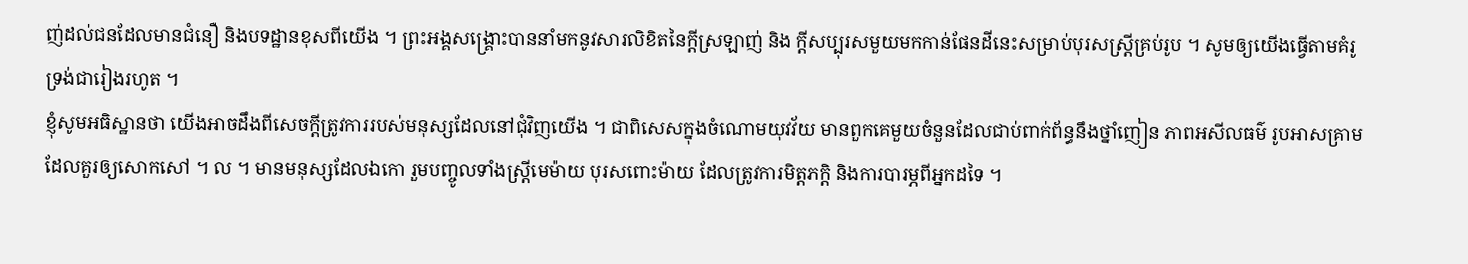ញ់ដល់ជនដែលមានជំនឿ និងបទដ្ឋានខុសពីយើង ។ ព្រះអង្គសង្គ្រោះបាននាំមកនូវសារលិខិតនៃក្ដីស្រឡាញ់ និង ក្ដីសប្បុរសមួយមកកាន់ផែនដីនេះសម្រាប់បុរសស្ត្រីគ្រប់រូប ។ សូមឲ្យយើងធ្វើតាមគំរូទ្រង់ជារៀងរហូត ។
ខ្ញុំសូមអធិស្ឋានថា យើងអាចដឹងពីសេចក្ដីត្រូវការរបស់មនុស្សដែលនៅជុំវិញយើង ។ ជាពិសេសក្នុងចំណោមយុវវ័យ មានពួកគេមួយចំនួនដែលជាប់ពាក់ព័ន្ធនឹងថ្នាំញៀន ភាពអសីលធម៌ រូបអាសគ្រាមដែលគួរឲ្យសោកសៅ ។ ល ។ មានមនុស្សដែលឯកោ រួមបញ្ចូលទាំងស្ត្រីមេម៉ាយ បុរសពោះម៉ាយ ដែលត្រូវការមិត្តភក្ដិ និងការបារម្ភពីអ្នកដទៃ ។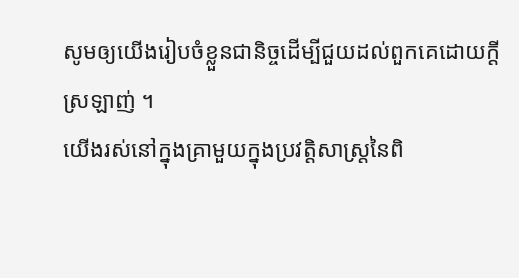សូមឲ្យយើងរៀបចំខ្លួនជានិច្ចដើម្បីជួយដល់ពួកគេដោយក្ដីស្រឡាញ់ ។
យើងរស់នៅក្នុងគ្រាមួយក្នុងប្រវត្តិសាស្ត្រនៃពិ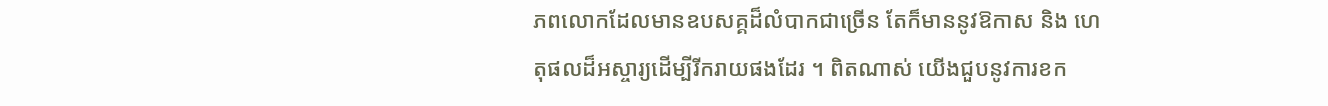ភពលោកដែលមានឧបសគ្គដ៏លំបាកជាច្រើន តែក៏មាននូវឱកាស និង ហេតុផលដ៏អស្ចារ្យដើម្បីរីករាយផងដែរ ។ ពិតណាស់ យើងជួបនូវការខក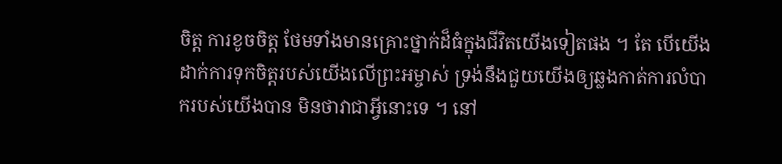ចិត្ត ការខូចចិត្ត ថែមទាំងមានគ្រោះថ្នាក់ដ៏ធំក្នុងជីវិតយើងទៀតផង ។ តែ បើយើងដាក់ការទុកចិត្តរបស់យើងលើព្រះអម្ចាស់ ទ្រង់នឹងជួយយើងឲ្យឆ្លងកាត់ការលំបាករបស់យើងបាន មិនថាវាជាអ្វីនោះទេ ។ នៅ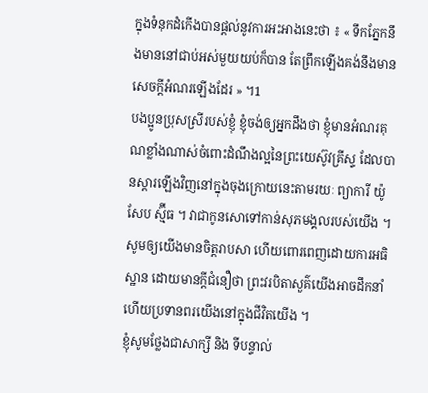ក្នុងទំនុកដំកើងបានផ្ដល់នូវការអះអាងនេះថា ៖ « ទឹកភ្នែកនឹងមាននៅជាប់អស់មួយយប់ក៏បាន តែព្រឹកឡើងគង់នឹងមានសេចក្ដីអំណរឡើងដែរ » ។1
បងប្អូនប្រុសស្រីរបស់ខ្ញុំ ខ្ញុំចង់ឲ្យអ្នកដឹងថា ខ្ញុំមានអំណរគុណខ្លាំងណាស់ចំពោះដំណឹងល្អនៃព្រះយេស៊ូវគ្រីស្ទ ដែលបានស្ដារឡើងវិញនៅក្នុងចុងក្រោយនេះតាមរយៈ ព្យាការី យ៉ូសែប ស្ម៊ីធ ។ វាជាកូនសោទៅកាន់សុភមង្គលរបស់យើង ។ សូមឲ្យយើងមានចិត្តរាបសា ហើយពោរពេញដោយការអធិស្ឋាន ដោយមានក្ដីជំនឿថា ព្រះវរបិតាសួគ៌យើងអាចដឹកនាំ ហើយប្រទានពរយើងនៅក្នុងជីវិតយើង ។
ខ្ញុំសូមថ្លែងជាសាក្សី និង ទីបន្ទាល់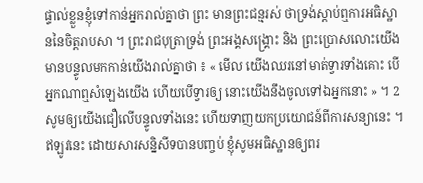ផ្ទាល់ខ្លួនខ្ញុំទៅកាន់អ្នករាល់គ្នាថា ព្រះ មានព្រះជន្មរស់ ថាទ្រង់ស្ដាប់ឮការអធិស្ឋាននៃចិត្តរាបសា ។ ព្រះរាជបុត្រាទ្រង់ ព្រះអង្គសង្គ្រោះ និង ព្រះប្រោសលោះយើង មានបន្ទូលមកកាន់យើងរាល់គ្នាថា ៖ « មើល យើងឈរនៅមាត់ទ្វារទាំងគោះ បើអ្នកណាឮសំឡេងយើង ហើយបើទ្វារឲ្យ នោះយើងនឹងចូលទៅឯអ្នកនោះ » ។ 2សូមឲ្យយើងជឿលើបន្ទូលទាំងនេះ ហើយទាញយកប្រយោជន៍ពីការសន្យានេះ ។
ឥឡូវនេះ ដោយសារសន្និសីទបានបញ្ចប់ ខ្ញុំសូមអធិស្ឋានឲ្យពរ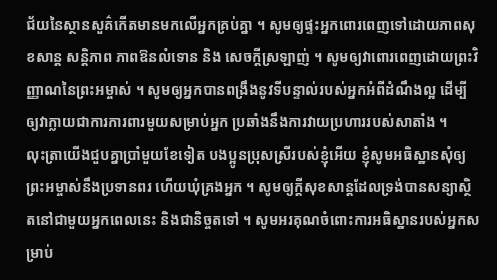ជ័យនៃស្ថានសួគ៌កើតមានមកលើអ្នកគ្រប់គ្នា ។ សូមឲ្យផ្ទះអ្នកពោរពេញទៅដោយភាពសុខសាន្ត សន្តិភាព ភាពឱនលំទោន និង សេចក្ដីស្រឡាញ់ ។ សូមឲ្យវាពោរពេញដោយព្រះវិញ្ញាណនៃព្រះអម្ចាស់ ។ សូមឲ្យអ្នកបានពង្រឹងនូវទីបន្ទាល់របស់អ្នកអំពីដំណឹងល្អ ដើម្បីឲ្យវាក្លាយជាការការពារមួយសម្រាប់អ្នក ប្រឆាំងនឹងការវាយប្រហាររបស់សាតាំង ។
លុះត្រាយើងជួបគ្នាប្រាំមួយខែទៀត បងប្អូនប្រុសស្រីរបស់ខ្ញុំអើយ ខ្ញុំសូមអធិស្ឋានសុំឲ្យ ព្រះអម្ចាស់នឹងប្រទានពរ ហើយឃុំគ្រងអ្នក ។ សូមឲ្យក្ដីសុខសាន្តដែលទ្រង់បានសន្យាស្ថិតនៅជាមួយអ្នកពេលនេះ និងជានិច្ចតទៅ ។ សូមអរគុណចំពោះការអធិស្ឋានរបស់អ្នកសម្រាប់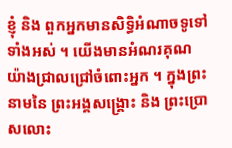ខ្ញុំ និង ពួកអ្នកមានសិទ្ធិអំណាចទូទៅទាំងអស់ ។ យើងមានអំណរគុណយ៉ាងជ្រាលជ្រៅចំពោះអ្នក ។ ក្នុងព្រះនាមនៃ ព្រះអង្គសង្គ្រោះ និង ព្រះប្រោសលោះ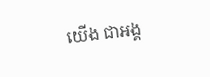យើង ជាអង្គ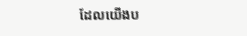ដែលយើងប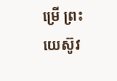ម្រើ ព្រះយេស៊ូវ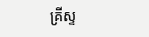គ្រីស្ទ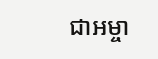ជាអម្ចា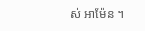ស់ អាម៉ែន ។